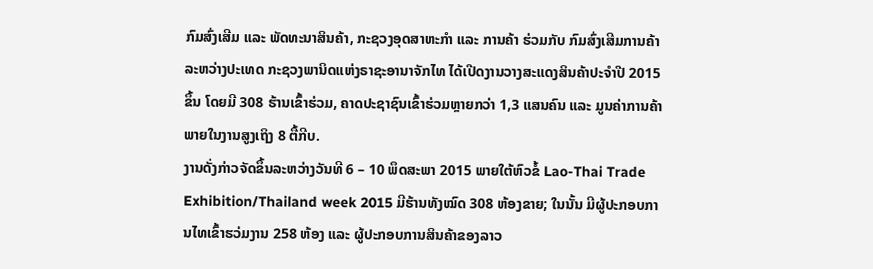ກົມສົ່ງເສີມ ແລະ ພັດທະນາສິນຄ້າ, ກະຊວງອຸດສາຫະກຳ ແລະ ການຄ້າ ຮ່ວມກັບ ກົມສົ່ງເສີມການຄ້າລະຫວ່າງປະເທດ ກະຊວງພານິດແຫ່ງຣາຊະອານາຈັກໄທ ໄດ້ເປີດງານວາງສະແດງສິນຄ້າປະຈຳປີ 2015 ຂຶ້ນ ໂດຍມີ 308 ຮ້ານເຂົ້າຮ່ວມ, ຄາດປະຊາຊົນເຂົ້າຮ່ວມຫຼາຍກວ່າ 1,3 ແສນຄົນ ແລະ ມູນຄ່າການຄ້າພາຍໃນງານສູງເຖິງ 8 ຕື້ກີບ.
ງານດັ່ງກ່າວຈັດຂຶ້ນລະຫວ່າງວັນທີ 6 – 10 ພຶດສະພາ 2015 ພາຍໃຕ້ຫົວຂໍ້ Lao-Thai Trade Exhibition/Thailand week 2015 ມີຮ້ານທັງໝົດ 308 ຫ້ອງຂາຍ; ໃນນັ້ນ ມີຜູ້ປະກອບການໄທເຂົ້າຮວ່ມງານ 258 ຫ້ອງ ແລະ ຜູ້ປະກອບການສິນຄ້າຂອງລາວ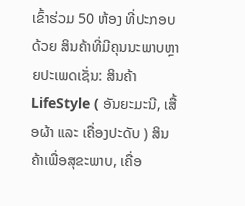ເຂົ້າຮ່ວມ 50 ຫ້ອງ ທີ່ປະກອບດ້ວຍ ສິນຄ້າທີ່ມີຄຸນນະພາບຫຼາຍປະເພດເຊັ່ນ: ສິນຄ້າ LifeStyle ( ອັນຍະມະນີ, ເສື້ອຜ້າ ແລະ ເຄື່ອງປະດັບ ) ສິນຄ້າເພື່ອສຸຂະພາບ, ເຄື່ອ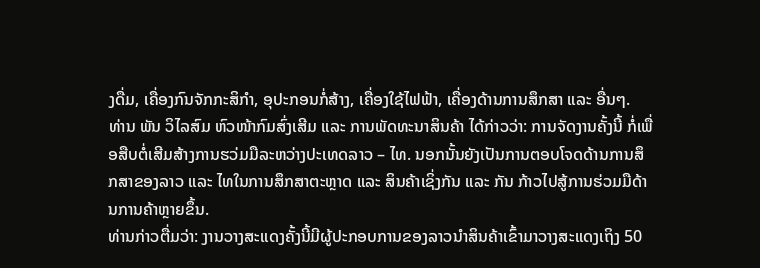ງດື່ມ, ເຄື່ອງກົນຈັກກະສິກຳ, ອຸປະກອນກໍ່ສ້າງ, ເຄື່ອງໃຊ້ໄຟຟ້າ, ເຄື່ອງດ້ານການສຶກສາ ແລະ ອື່ນໆ.
ທ່ານ ພັນ ວິໄລສົມ ຫົວໜ້າກົມສົ່ງເສີມ ແລະ ການພັດທະນາສິນຄ້າ ໄດ້ກ່າວວ່າ: ການຈັດງານຄັ້ງນີ້ ກໍ່ເພື່ອສືບຕໍ່ເສີມສ້າງການຮວ່ມມືລະຫວ່າງປະເທດລາວ – ໄທ. ນອກນັ້ນຍັງເປັນການຕອບໂຈດດ້ານການສຶກສາຂອງລາວ ແລະ ໄທໃນການສຶກສາຕະຫຼາດ ແລະ ສິນຄ້າເຊິ່ງກັນ ແລະ ກັນ ກ້າວໄປສູ້ການຮ່ວມມືດ້ານການຄ້າຫຼາຍຂຶ້ນ.
ທ່ານກ່າວຕື່ມວ່າ: ງານວາງສະແດງຄັ້ງນີ້ມີຜູ້ປະກອບການຂອງລາວນຳສິນຄ້າເຂົ້າມາວາງສະແດງເຖິງ 50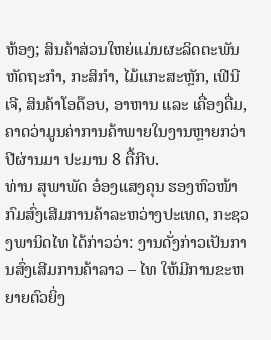ຫ້ອງ; ສິນຄ້າສ່ວນໃຫຍ່ແມ່ນຜະລິດຕະພັນຫັດຖະກຳ, ກະສິກຳ, ໄມ້ແກະສະຫຼັກ, ເຟີນີເຈີ, ສິນຄ້າໂອດ໊ອບ, ອາຫານ ແລະ ເຄື່ອງດື່ມ, ຄາດວ່າມູນຄ່າການຄ້າພາຍໃນງານຫຼາຍກວ່າປີຜ່ານມາ ປະມານ 8 ຕື້ກີບ.
ທ່ານ ສຸພາພັດ ອ໋ອງແສງຄຸນ ຮອງຫົວໜ້າກົມສົ່ງເສີມການຄ້າລະຫວ່າງປະເທດ, ກະຊວງພານິດໄທ ໄດ້ກ່າວວ່າ: ງານດັ່ງກ່າວເປັນການສົ່ງເສີມການຄ້າລາວ – ໄທ ໃຫ້ມີການຂະຫຍາຍຕົວຍິ່ງ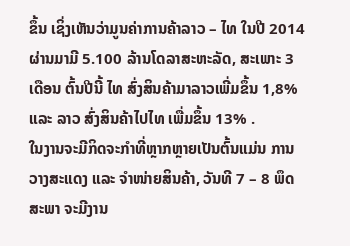ຂຶ້ນ ເຊິ່ງເຫັນວ່າມູນຄ່າການຄ້າລາວ – ໄທ ໃນປີ 2014 ຜ່ານມາມີ 5.100 ລ້ານໂດລາສະຫະລັດ, ສະເພາະ 3 ເດືອນ ຕົ້ນປີນີ້ ໄທ ສົ່ງສິນຄ້າມາລາວເພີ່ມຂຶ້ນ 1,8% ແລະ ລາວ ສົ່ງສິນຄ້າໄປໄທ ເພື່ມຂຶ້ນ 13% .
ໃນງານຈະມີກິດຈະກຳທີ່ຫຼາກຫຼາຍເປັນຕົ້ນແມ່ນ ການວາງສະແດງ ແລະ ຈຳໜ່າຍສິນຄ້າ, ວັນທີ 7 – 8 ພຶດສະພາ ຈະມີງານ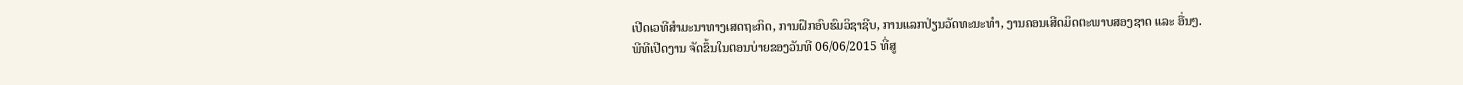ເປີດເວທີສຳມະນາທາງເສດຖະກິດ, ການຝຶກອົບຮົມວິຊາຊີບ, ການແລກປ່ຽນວັດທະນະທຳ, ງານຄອນເສີດມິດຕະພາບສອງຊາດ ແລະ ອື່ນໆ.
ພີທີເປີດງານ ຈັດຂຶ້ນໃນຕອນບ່າຍຂອງວັນທີ 06/06/2015 ທີ່ສູ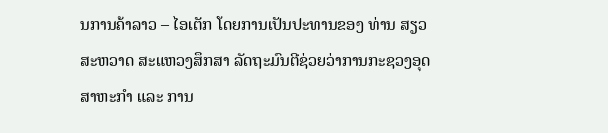ນການຄ້າລາວ – ໄອເຕັກ ໂດຍການເປັນປະທານຂອງ ທ່ານ ສຽວສະຫວາດ ສະແຫວງສຶກສາ ລັດຖະມົນຕີຊ່ວຍວ່າການກະຊວງອຸດສາຫະກຳ ແລະ ການ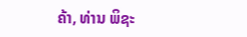ຄ້າ, ທ່ານ ພິຊະ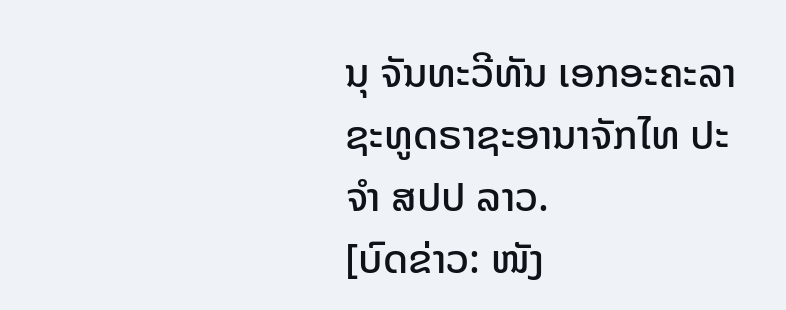ນຸ ຈັນທະວີທັນ ເອກອະຄະລາຊະທູດຣາຊະອານາຈັກໄທ ປະຈຳ ສປປ ລາວ.
[ບົດຂ່າວ: ໜັງ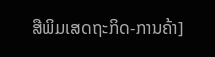ສືພິມເສດຖະກິດ-ການຄ້າ]